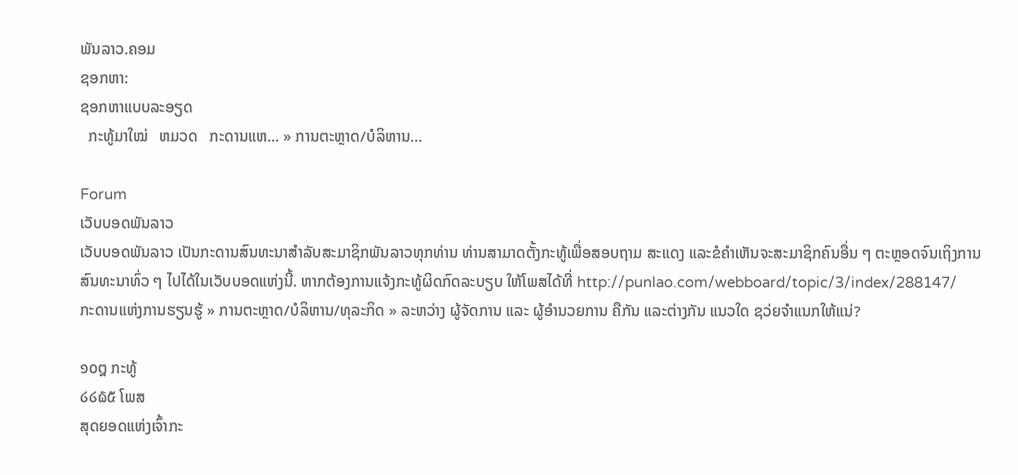ພັນລາວ.ຄອມ
ຊອກຫາ:
ຊອກຫາແບບລະອຽດ
  ກະທູ້ມາໃໝ່   ຫມວດ   ກະດານແຫ... » ການຕະຫຼາດ/ບໍລິຫານ...

Forum
ເວັບບອດພັນລາວ
ເວັບບອດພັນລາວ ເປັນກະດານສົນທະນາສຳລັບສະມາຊິກພັນລາວທຸກທ່ານ ທ່ານສາມາດຕັ້ງກະທູ້ເພື່ອສອບຖາມ ສະແດງ ແລະຂໍຄຳເຫັນຈະສະມາຊິກຄົນອື່ນ ໆ ຕະຫຼອດຈົນເຖິງການສົນທະນາທົ່ວ ໆ ໄປໄດ້ໃນເວັບບອດແຫ່ງນີ້. ຫາກຕ້ອງການແຈ້ງກະທູ້ຜິດກົດລະບຽບ ໃຫ້ໂພສໄດ້ທີ່ http://punlao.com/webboard/topic/3/index/288147/
ກະດານແຫ່ງການຮຽນຮູ້ » ການຕະຫຼາດ/ບໍລິຫານ/ທຸລະກິດ » ລະຫວ່າງ ຜູ້ຈັດການ ແລະ ຜູ້ອຳນວຍການ ຄືກັນ ແລະຕ່າງກັນ ແນວໃດ ຊວ່ຍຈຳແນກໃຫ້ແນ່?

໑໐໘ ກະທູ້
໒໒໖໕ ໂພສ
ສຸດຍອດແຫ່ງເຈົ້າກະ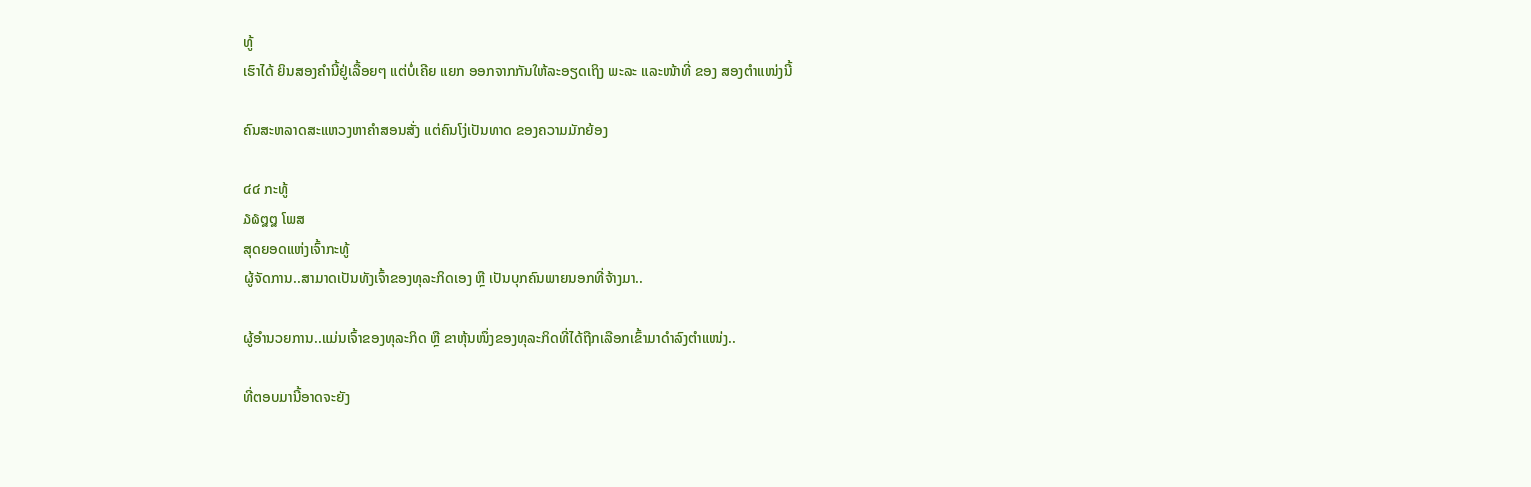ທູ້
ເຮົາໄດ້ ຍິນສອງຄຳນີ້ຢູ່ເລື້ອຍໆ ແຕ່ບໍ່ເຄີຍ ແຍກ ອອກຈາກກັນໃຫ້ລະອຽດເຖິງ ພະລະ ແລະໜ້າທີ່ ຂອງ ສອງຕຳແໜ່ງນີ້

ຄົນສະຫລາດສະແຫວງຫາຄຳສອນສັ່ງ ແຕ່ຄົນໂງ່ເປັນທາດ ຂອງຄວາມມັກຍ້ອງ

໔໔ ກະທູ້
໓໖໘໘ ໂພສ
ສຸດຍອດແຫ່ງເຈົ້າກະທູ້
ຜູ້ຈັດການ..ສາມາດເປັນທັງເຈົ້າຂອງທຸລະກິດເອງ ຫຼື ເປັນບຸກຄົນພາຍນອກທີ່ຈ້າງມາ..

ຜູ້ອຳນວຍການ..ແມ່ນເຈົ້າຂອງທຸລະກິດ ຫຼື ຂາຫຸ້ນໜຶ່ງຂອງທຸລະກິດທີ່ໄດ້ຖືກເລືອກເຂົ້າມາດຳລົງຕຳແໜ່ງ..

ທີ່ຕອບມານີ້ອາດຈະຍັງ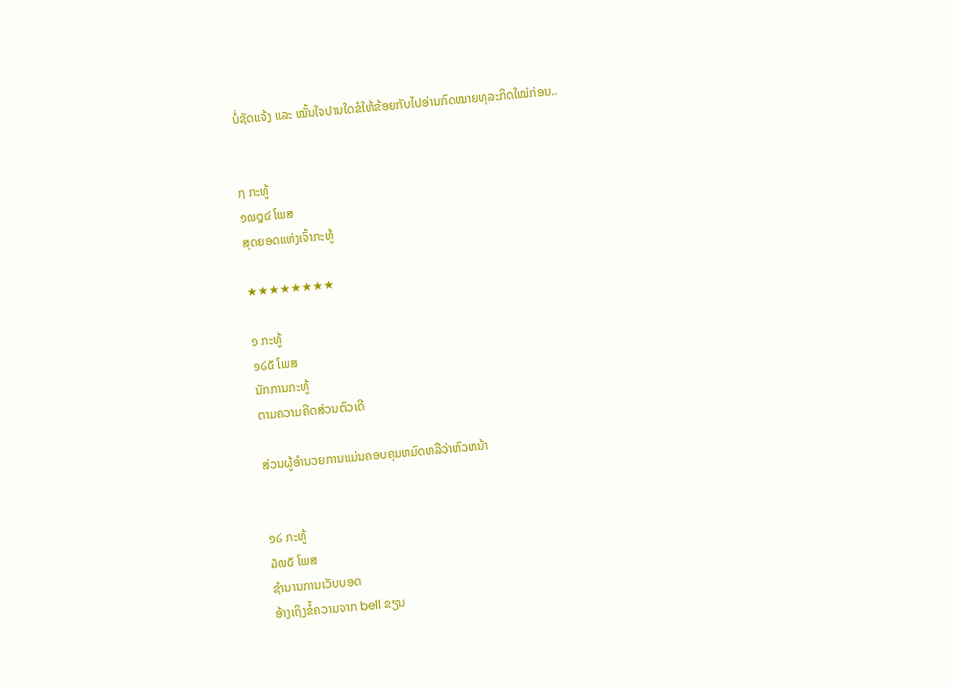ບໍ່ຊັດແຈ້ງ ແລະ ໝັ້ນໃຈປານໃດຂໍໃຫ້ຂ້ອຍກັບໄປອ່ານກົດໝາຍທຸລະກິດໃໝ່ກ່ອນ..


໗ ກະທູ້
໑໙໘໔ ໂພສ
ສຸດຍອດແຫ່ງເຈົ້າກະທູ້

★★★★★★★★

໑ ກະທູ້
໑໒໕ ໂພສ
ນັກການກະທູ້
ຕາມຄວາມຄີດສ່ວນຕົວເດີ

ສ່ວນຜູ້ອຳນວຍການແມ່ນຄອບຄຸມຫມົດຫລືວ່າຫົວຫນ້າ


໑໒ ກະທູ້
໓໙໕ ໂພສ
ຊຳນານການເວັບບອດ
ອ້າງເຖິງຂໍ້ຄວາມຈາກ bell ຂຽນ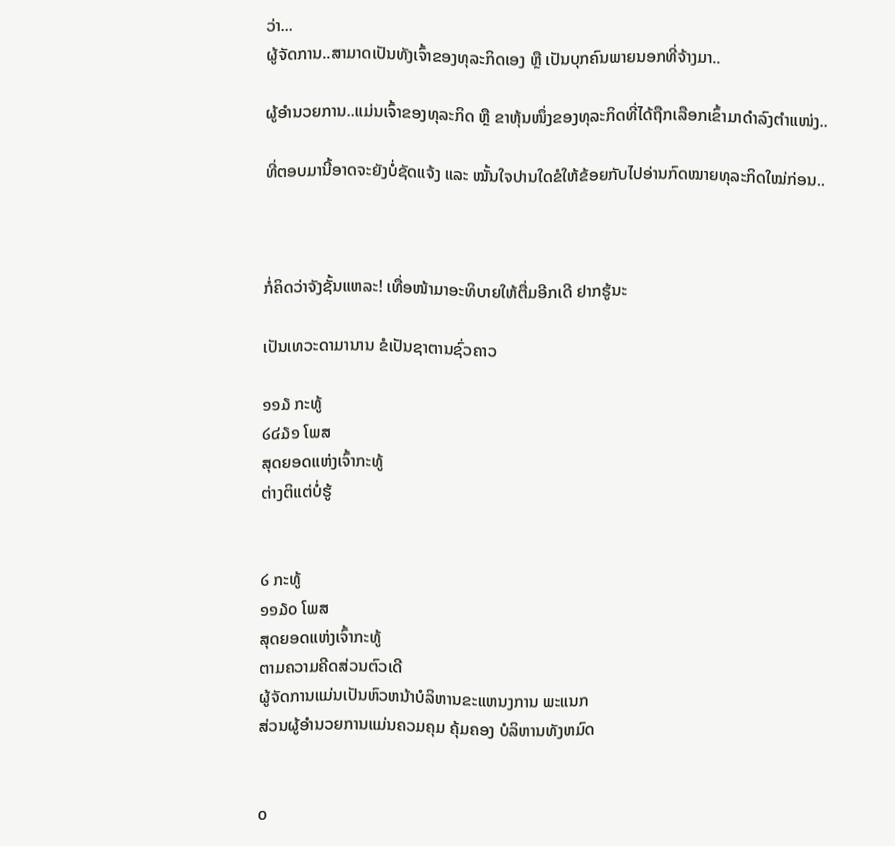ວ່າ...
ຜູ້ຈັດການ..ສາມາດເປັນທັງເຈົ້າຂອງທຸລະກິດເອງ ຫຼື ເປັນບຸກຄົນພາຍນອກທີ່ຈ້າງມາ..

ຜູ້ອຳນວຍການ..ແມ່ນເຈົ້າຂອງທຸລະກິດ ຫຼື ຂາຫຸ້ນໜຶ່ງຂອງທຸລະກິດທີ່ໄດ້ຖືກເລືອກເຂົ້າມາດຳລົງຕຳແໜ່ງ..

ທີ່ຕອບມານີ້ອາດຈະຍັງບໍ່ຊັດແຈ້ງ ແລະ ໝັ້ນໃຈປານໃດຂໍໃຫ້ຂ້ອຍກັບໄປອ່ານກົດໝາຍທຸລະກິດໃໝ່ກ່ອນ..



ກໍ່ຄິດວ່າຈັງຊັ້ນແຫລະ! ເທື່ອໜ້າມາອະທິບາຍໃຫ້ຕື່ມອີກເດີ ຢາກຮູ້ນະ

ເປັນເທວະດາມານານ ຂໍເປັນຊາຕານຊົ່ວຄາວ

໑໑໓ ກະທູ້
໒໔໓໑ ໂພສ
ສຸດຍອດແຫ່ງເຈົ້າກະທູ້
ຕ່າງຕິແຕ່ບໍ່ຮູ້


໒ ກະທູ້
໑໑໓໐ ໂພສ
ສຸດຍອດແຫ່ງເຈົ້າກະທູ້
ຕາມຄວາມຄີດສ່ວນຕົວເດີ
ຜູ້ຈັດການແມ່ນເປັນຫົວຫນ້າບໍລິຫານຂະແຫນງການ ພະແນກ
ສ່ວນຜູ້ອຳນວຍການແມ່ນຄວມຄຸມ ຄຸ້ມຄອງ ບໍລິຫານທັງຫມົດ


໐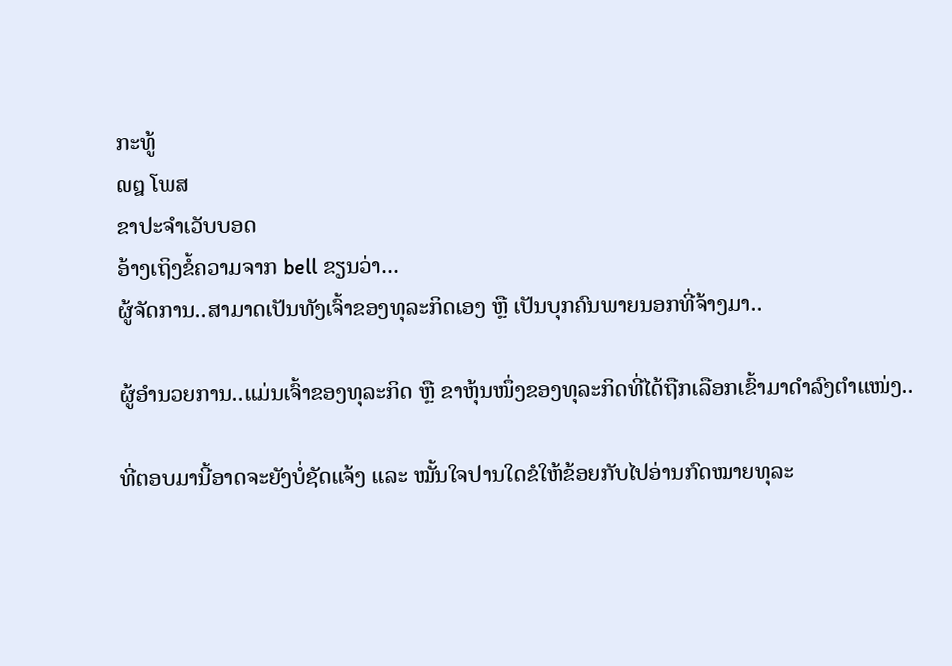ກະທູ້
໙໘ ໂພສ
ຂາປະຈຳເວັບບອດ
ອ້າງເຖິງຂໍ້ຄວາມຈາກ bell ຂຽນວ່າ...
ຜູ້ຈັດການ..ສາມາດເປັນທັງເຈົ້າຂອງທຸລະກິດເອງ ຫຼື ເປັນບຸກຄົນພາຍນອກທີ່ຈ້າງມາ..

ຜູ້ອຳນວຍການ..ແມ່ນເຈົ້າຂອງທຸລະກິດ ຫຼື ຂາຫຸ້ນໜຶ່ງຂອງທຸລະກິດທີ່ໄດ້ຖືກເລືອກເຂົ້າມາດຳລົງຕຳແໜ່ງ..

ທີ່ຕອບມານີ້ອາດຈະຍັງບໍ່ຊັດແຈ້ງ ແລະ ໝັ້ນໃຈປານໃດຂໍໃຫ້ຂ້ອຍກັບໄປອ່ານກົດໝາຍທຸລະ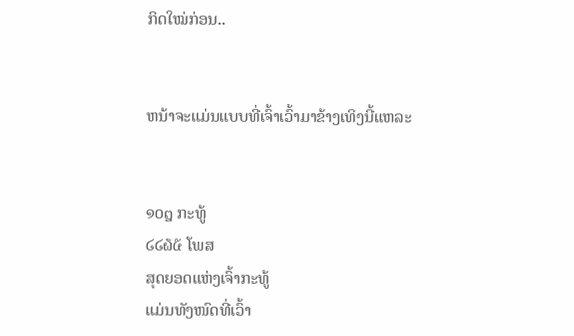ກິດໃໝ່ກ່ອນ..


ຫນ້າຈະແມ່ນແບບທີ່ເຈົ້າເວົ້າມາຂ້າງເທິງນີ້ແຫລະ


໑໐໘ ກະທູ້
໒໒໖໕ ໂພສ
ສຸດຍອດແຫ່ງເຈົ້າກະທູ້
ແມ່ນທັງໜົດທີ່ເວົ້າ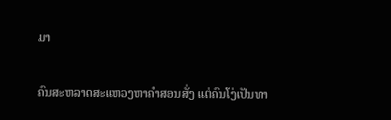ມາ

ຄົນສະຫລາດສະແຫວງຫາຄຳສອນສັ່ງ ແຕ່ຄົນໂງ່ເປັນທາ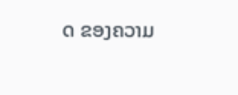ດ ຂອງຄວາມ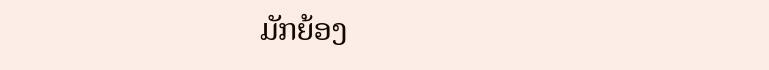ມັກຍ້ອງ